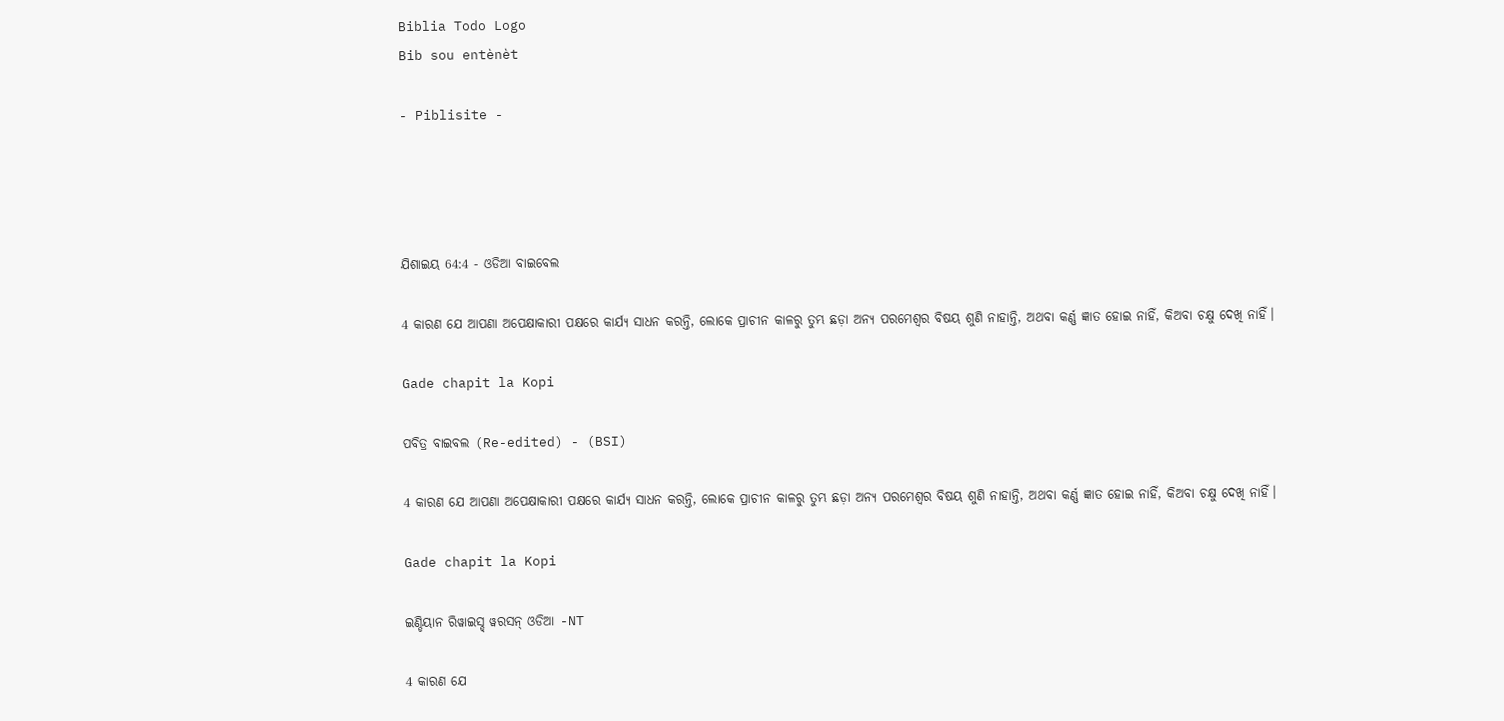Biblia Todo Logo
Bib sou entènèt

- Piblisite -




ଯିଶାଇୟ 64:4 - ଓଡିଆ ବାଇବେଲ

4 କାରଣ ଯେ ଆପଣା ଅପେକ୍ଷାକାରୀ ପକ୍ଷରେ କାର୍ଯ୍ୟ ସାଧନ କରନ୍ତି, ଲୋକେ ପ୍ରାଚୀନ କାଳରୁ ତୁମ୍ଭ ଛଡ଼ା ଅନ୍ୟ ପରମେଶ୍ୱର ବିଷୟ ଶୁଣି ନାହାନ୍ତି, ଅଥବା କର୍ଣ୍ଣ ଜ୍ଞାତ ହୋଇ ନାହିଁ, କିଅବା ଚକ୍ଷୁ ଦେଖି ନାହିଁ।

Gade chapit la Kopi

ପବିତ୍ର ବାଇବଲ (Re-edited) - (BSI)

4 କାରଣ ଯେ ଆପଣା ଅପେକ୍ଷାକାରୀ ପକ୍ଷରେ କାର୍ଯ୍ୟ ସାଧନ କରନ୍ତି, ଲୋକେ ପ୍ରାଚୀନ କାଳରୁ ତୁମ୍ଭ ଛଡ଼ା ଅନ୍ୟ ପରମେଶ୍ଵର ବିଷୟ ଶୁଣି ନାହାନ୍ତି, ଅଥବା କର୍ଣ୍ଣ ଜ୍ଞାତ ହୋଇ ନାହିଁ, କିଅବା ଚକ୍ଷୁ ଦେଖି ନାହିଁ।

Gade chapit la Kopi

ଇଣ୍ଡିୟାନ ରିୱାଇସ୍ଡ୍ ୱରସନ୍ ଓଡିଆ -NT

4 କାରଣ ଯେ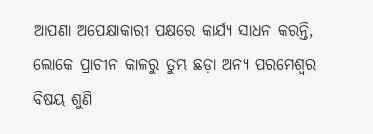ଆପଣା ଅପେକ୍ଷାକାରୀ ପକ୍ଷରେ କାର୍ଯ୍ୟ ସାଧନ କରନ୍ତି, ଲୋକେ ପ୍ରାଚୀନ କାଳରୁ ତୁମ୍ଭ ଛଡ଼ା ଅନ୍ୟ ପରମେଶ୍ୱର ବିଷୟ ଶୁଣି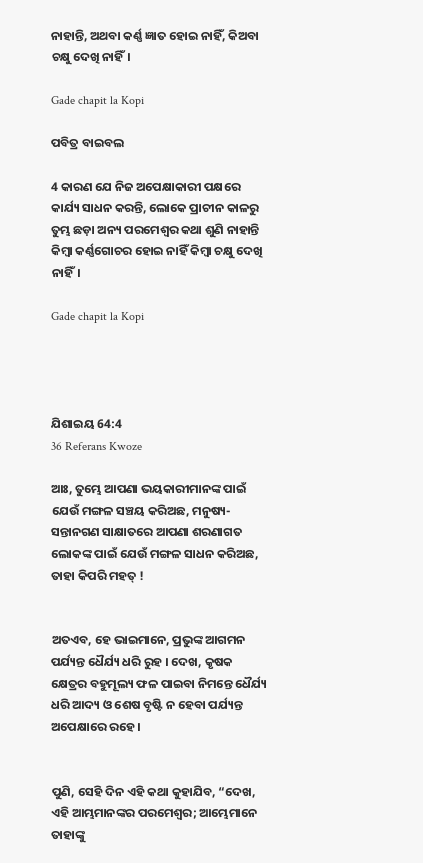ନାହାନ୍ତି, ଅଥବା କର୍ଣ୍ଣ ଜ୍ଞାତ ହୋଇ ନାହିଁ, କିଅବା ଚକ୍ଷୁ ଦେଖି ନାହିଁ।

Gade chapit la Kopi

ପବିତ୍ର ବାଇବଲ

4 କାରଣ ଯେ ନିଜ ଅପେକ୍ଷାକାରୀ ପକ୍ଷରେ କାର୍ଯ୍ୟ ସାଧନ କରନ୍ତି, ଲୋକେ ପ୍ରାଚୀନ କାଳରୁ ତୁମ୍ଭ ଛଡ଼ା ଅନ୍ୟ ପରମେଶ୍ୱର କଥା ଶୁଣି ନାହାନ୍ତି କିମ୍ବା କର୍ଣ୍ଣଗୋଚର ହୋଇ ନାହିଁ କିମ୍ବା ଚକ୍ଷୁ ଦେଖି ନାହିଁ।

Gade chapit la Kopi




ଯିଶାଇୟ 64:4
36 Referans Kwoze

ଆଃ, ତୁମ୍ଭେ ଆପଣା ଭୟକାରୀମାନଙ୍କ ପାଇଁ ଯେଉଁ ମଙ୍ଗଳ ସଞ୍ଚୟ କରିଅଛ, ମନୁଷ୍ୟ-ସନ୍ତାନଗଣ ସାକ୍ଷାତରେ ଆପଣା ଶରଣାଗତ ଲୋକଙ୍କ ପାଇଁ ଯେଉଁ ମଙ୍ଗଳ ସାଧନ କରିଅଛ, ତାହା କିପରି ମହତ୍‍ !


ଅତଏବ, ହେ ଭାଇମାନେ, ପ୍ରଭୁଙ୍କ ଆଗମନ ପର୍ଯ୍ୟନ୍ତ ଧୈର୍ଯ୍ୟ ଧରି ରୁହ । ଦେଖ, କୃଷକ କ୍ଷେତ୍ରର ବହୁମୂଲ୍ୟ ଫଳ ପାଇବା ନିମନ୍ତେ ଧୈର୍ଯ୍ୟ ଧରି ଆଦ୍ୟ ଓ ଶେଷ ବୃଷ୍ଟି ନ ହେବା ପର୍ଯ୍ୟନ୍ତ ଅପେକ୍ଷାରେ ରହେ ।


ପୁଣି, ସେହି ଦିନ ଏହି କଥା କୁହାଯିବ, “ଦେଖ, ଏହି ଆମ୍ଭମାନଙ୍କର ପରମେଶ୍ୱର; ଆମ୍ଭେମାନେ ତାହାଙ୍କୁ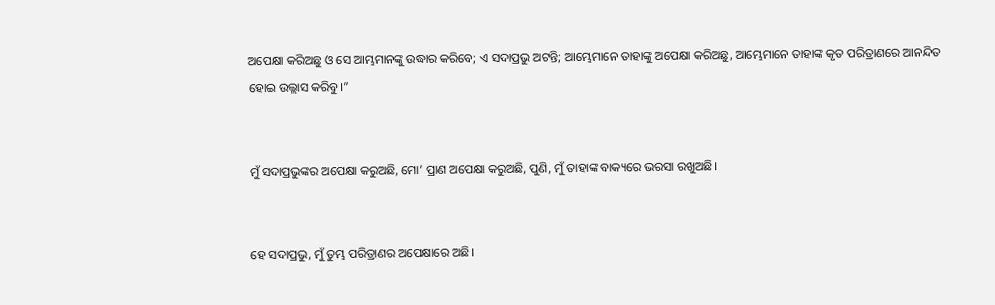ଅପେକ୍ଷା କରିଅଛୁ ଓ ସେ ଆମ୍ଭମାନଙ୍କୁ ଉଦ୍ଧାର କରିବେ; ଏ ସଦାପ୍ରଭୁ ଅଟନ୍ତି; ଆମ୍ଭେମାନେ ତାହାଙ୍କୁ ଅପେକ୍ଷା କରିଅଛୁ, ଆମ୍ଭେମାନେ ତାହାଙ୍କ କୃତ ପରିତ୍ରାଣରେ ଆନନ୍ଦିତ ହୋଇ ଉଲ୍ଲାସ କରିବୁ।”


ମୁଁ ସଦାପ୍ରଭୁଙ୍କର ଅପେକ୍ଷା କରୁଅଛି, ମୋ’ ପ୍ରାଣ ଅପେକ୍ଷା କରୁଅଛି, ପୁଣି, ମୁଁ ତାହାଙ୍କ ବାକ୍ୟରେ ଭରସା ରଖୁଅଛି।


ହେ ସଦାପ୍ରଭୁ, ମୁଁ ତୁମ୍ଭ ପରିତ୍ରାଣର ଅପେକ୍ଷାରେ ଅଛି।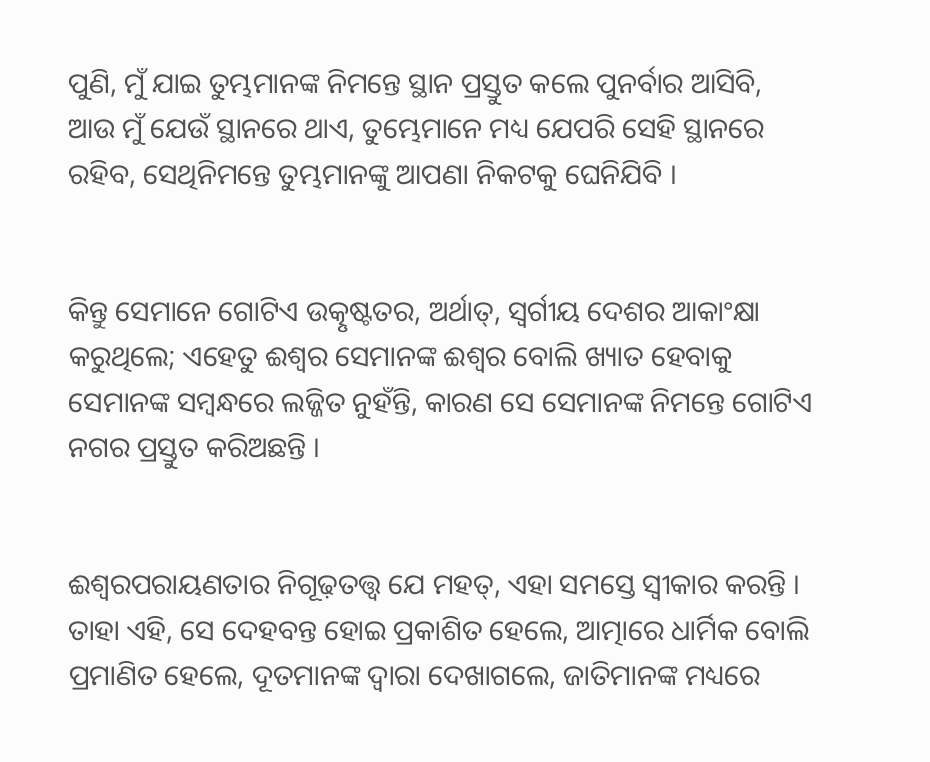ପୁଣି, ମୁଁ ଯାଇ ତୁମ୍ଭମାନଙ୍କ ନିମନ୍ତେ ସ୍ଥାନ ପ୍ରସ୍ତୁତ କଲେ ପୁନର୍ବାର ଆସିବି, ଆଉ ମୁଁ ଯେଉଁ ସ୍ଥାନରେ ଥାଏ, ତୁମ୍ଭେମାନେ ମଧ୍ୟ ଯେପରି ସେହି ସ୍ଥାନରେ ରହିବ, ସେଥିନିମନ୍ତେ ତୁମ୍ଭମାନଙ୍କୁ ଆପଣା ନିକଟକୁ ଘେନିଯିବି ।


କିନ୍ତୁ ସେମାନେ ଗୋଟିଏ ଉତ୍କୃଷ୍ଟତର, ଅର୍ଥାତ୍‍, ସ୍ୱର୍ଗୀୟ ଦେଶର ଆକାଂକ୍ଷା କରୁଥିଲେ; ଏହେତୁ ଈଶ୍ୱର ସେମାନଙ୍କ ଈଶ୍ୱର ବୋଲି ଖ୍ୟାତ ହେବାକୁ ସେମାନଙ୍କ ସମ୍ବନ୍ଧରେ ଲଜ୍ଜିତ ନୁହଁନ୍ତି, କାରଣ ସେ ସେମାନଙ୍କ ନିମନ୍ତେ ଗୋଟିଏ ନଗର ପ୍ରସ୍ତୁତ କରିଅଛନ୍ତି ।


ଈଶ୍ୱରପରାୟଣତାର ନିଗୂଢ଼ତତ୍ତ୍ୱ ଯେ ମହତ୍, ଏହା ସମସ୍ତେ ସ୍ୱୀକାର କରନ୍ତି । ତାହା ଏହି, ସେ ଦେହବନ୍ତ ହୋଇ ପ୍ରକାଶିତ ହେଲେ, ଆତ୍ମାରେ ଧାର୍ମିକ ବୋଲି ପ୍ରମାଣିତ ହେଲେ, ଦୂତମାନଙ୍କ ଦ୍ୱାରା ଦେଖାଗଲେ, ଜାତିମାନଙ୍କ ମଧ୍ୟରେ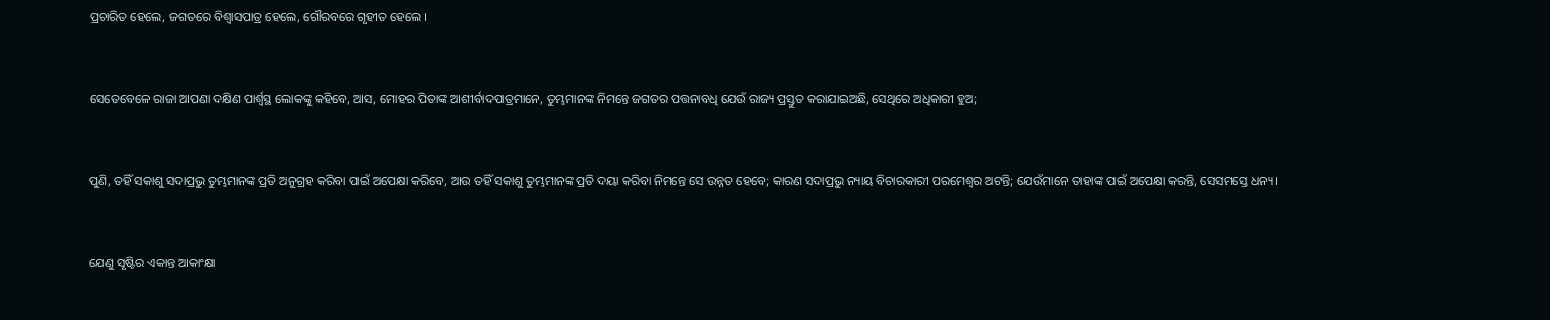ପ୍ରଚାରିତ ହେଲେ, ଜଗତରେ ବିଶ୍ୱାସପାତ୍ର ହେଲେ, ଗୌରବରେ ଗୃହୀତ ହେଲେ ।


ସେତେବେଳେ ରାଜା ଆପଣା ଦକ୍ଷିଣ ପାର୍ଶ୍ୱସ୍ଥ ଲୋକଙ୍କୁ କହିବେ, ଆସ, ମୋହର ପିତାଙ୍କ ଆଶୀର୍ବାଦପାତ୍ରମାନେ, ତୁମ୍ଭମାନଙ୍କ ନିମନ୍ତେ ଜଗତର ପତ୍ତନାବଧି ଯେଉଁ ରାଜ୍ୟ ପ୍ରସ୍ତୁତ କରାଯାଇଅଛି, ସେଥିରେ ଅଧିକାରୀ ହୁଅ;


ପୁଣି, ତହିଁ ସକାଶୁ ସଦାପ୍ରଭୁ ତୁମ୍ଭମାନଙ୍କ ପ୍ରତି ଅନୁଗ୍ରହ କରିବା ପାଇଁ ଅପେକ୍ଷା କରିବେ, ଆଉ ତହିଁ ସକାଶୁ ତୁମ୍ଭମାନଙ୍କ ପ୍ରତି ଦୟା କରିବା ନିମନ୍ତେ ସେ ଉନ୍ନତ ହେବେ; କାରଣ ସଦାପ୍ରଭୁ ନ୍ୟାୟ ବିଚାରକାରୀ ପରମେଶ୍ୱର ଅଟନ୍ତି; ଯେଉଁମାନେ ତାହାଙ୍କ ପାଇଁ ଅପେକ୍ଷା କରନ୍ତି, ସେସମସ୍ତେ ଧନ୍ୟ।


ଯେଣୁ ସୃଷ୍ଟିର ଏକାନ୍ତ ଆକାଂକ୍ଷା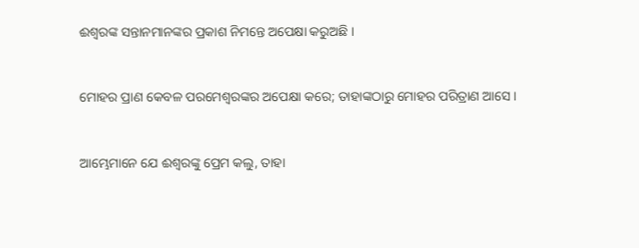ଈଶ୍ୱରଙ୍କ ସନ୍ତାନମାନଙ୍କର ପ୍ରକାଶ ନିମନ୍ତେ ଅପେକ୍ଷା କରୁଅଛି ।


ମୋହର ପ୍ରାଣ କେବଳ ପରମେଶ୍ୱରଙ୍କର ଅପେକ୍ଷା କରେ; ତାହାଙ୍କଠାରୁ ମୋହର ପରିତ୍ରାଣ ଆସେ।


ଆମ୍ଭେମାନେ ଯେ ଈଶ୍ୱରଙ୍କୁ ପ୍ରେମ କଲୁ, ତାହା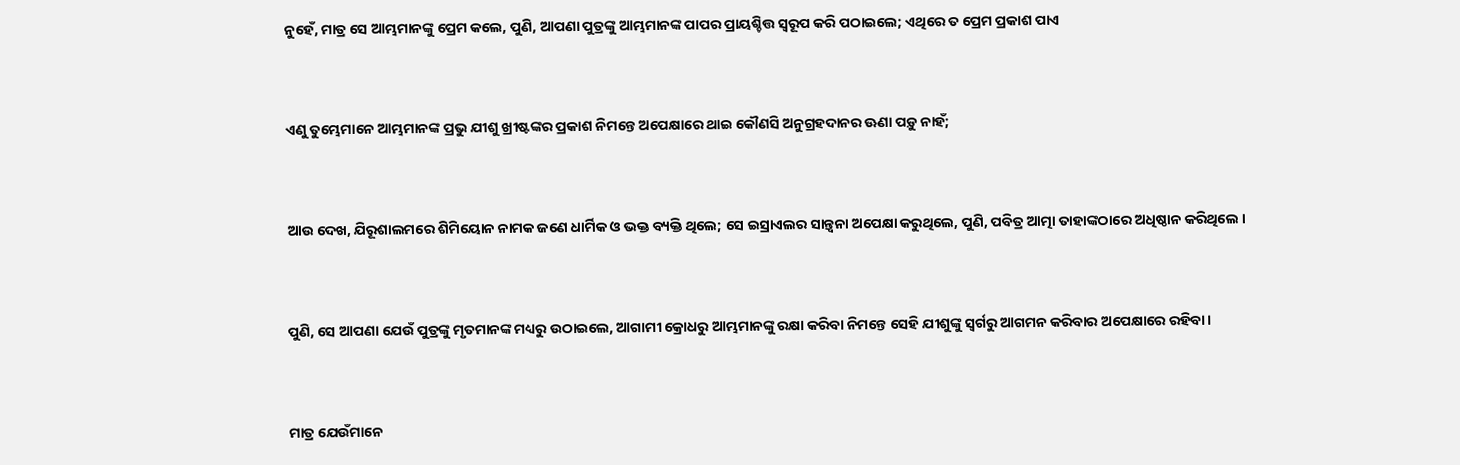ନୁହେଁ, ମାତ୍ର ସେ ଆମ୍ଭମାନଙ୍କୁ ପ୍ରେମ କଲେ, ପୁଣି, ଆପଣା ପୁତ୍ରଙ୍କୁ ଆମ୍ଭମାନଙ୍କ ପାପର ପ୍ରାୟଶ୍ଚିତ୍ତ ସ୍ୱରୂପ କରି ପଠାଇଲେ; ଏଥିରେ ତ ପ୍ରେମ ପ୍ରକାଶ ପାଏ


ଏଣୁ ତୁମ୍ଭେମାନେ ଆମ୍ଭମାନଙ୍କ ପ୍ରଭୁ ଯୀଶୁ ଖ୍ରୀଷ୍ଟଙ୍କର ପ୍ରକାଶ ନିମନ୍ତେ ଅପେକ୍ଷାରେ ଥାଇ କୌଣସି ଅନୁଗ୍ରହଦାନର ଊଣା ପଡ଼ୁ ନାହଁ;


ଆଉ ଦେଖ, ଯିରୂଶାଲମରେ ଶିମିୟୋନ ନାମକ ଜଣେ ଧାର୍ମିକ ଓ ଭକ୍ତ ବ୍ୟକ୍ତି ଥିଲେ; ସେ ଇସ୍ରାଏଲର ସାନ୍ତ୍ୱନା ଅପେକ୍ଷା କରୁଥିଲେ, ପୁଣି, ପବିତ୍ର ଆତ୍ମା ତାହାଙ୍କଠାରେ ଅଧିଷ୍ଠାନ କରିଥିଲେ ।


ପୁଣି, ସେ ଆପଣା ଯେଉଁ ପୁତ୍ରଙ୍କୁ ମୃତମାନଙ୍କ ମଧ୍ୟରୁ ଉଠାଇଲେ, ଆଗାମୀ କ୍ରୋଧରୁ ଆମ୍ଭମାନଙ୍କୁ ରକ୍ଷା କରିବା ନିମନ୍ତେ ସେହି ଯୀଶୁଙ୍କୁ ସ୍ୱର୍ଗରୁ ଆଗମନ କରିବାର ଅପେକ୍ଷାରେ ରହିବା ।


ମାତ୍ର ଯେଉଁମାନେ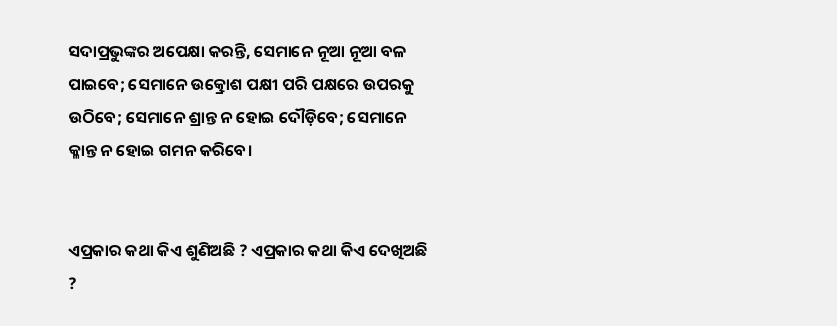ସଦାପ୍ରଭୁଙ୍କର ଅପେକ୍ଷା କରନ୍ତି, ସେମାନେ ନୂଆ ନୂଆ ବଳ ପାଇବେ; ସେମାନେ ଉତ୍କ୍ରୋଶ ପକ୍ଷୀ ପରି ପକ୍ଷରେ ଉପରକୁ ଉଠିବେ; ସେମାନେ ଶ୍ରାନ୍ତ ନ ହୋଇ ଦୌଡ଼ିବେ; ସେମାନେ କ୍ଳାନ୍ତ ନ ହୋଇ ଗମନ କରିବେ।


ଏପ୍ରକାର କଥା କିଏ ଶୁଣିଅଛି ? ଏପ୍ରକାର କଥା କିଏ ଦେଖିଅଛି ?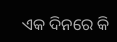ଏକ ଦିନରେ କି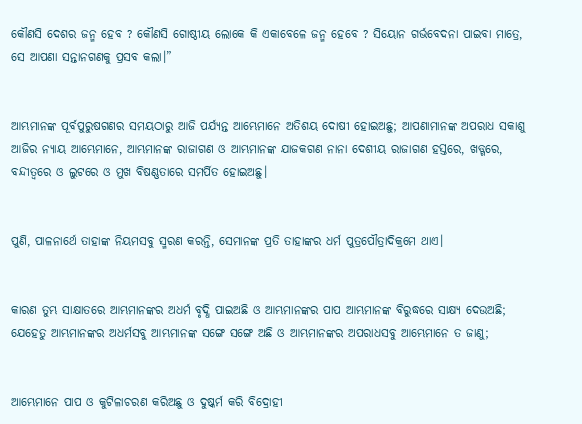କୌଣସି ଦେଶର ଜନ୍ମ ହେବ ? କୌଣସି ଗୋଷ୍ଠୀୟ ଲୋକେ କି ଏକାବେଳେ ଜନ୍ମ ହେବେ ? ସିୟୋନ ଗର୍ଭବେଦନା ପାଇବା ମାତ୍ରେ, ସେ ଆପଣା ସନ୍ତାନଗଣକୁ ପ୍ରସବ କଲା।”


ଆମ୍ଭମାନଙ୍କ ପୂର୍ବପୁରୁଷଗଣର ସମୟଠାରୁ ଆଜି ପର୍ଯ୍ୟନ୍ତ ଆମ୍ଭେମାନେ ଅତିଶୟ ଦୋଷୀ ହୋଇଅଛୁ; ଆପଣାମାନଙ୍କ ଅପରାଧ ସକାଶୁ ଆଜିର ନ୍ୟାୟ ଆମ୍ଭେମାନେ, ଆମ୍ଭମାନଙ୍କ ରାଜାଗଣ ଓ ଆମ୍ଭମାନଙ୍କ ଯାଜକଗଣ ନାନା ଦେଶୀୟ ରାଜାଗଣ ହସ୍ତରେ, ଖଡ୍ଗରେ, ବନ୍ଦୀତ୍ୱରେ ଓ ଲୁଟରେ ଓ ମୁଖ ବିଷଣ୍ଣତାରେ ସମର୍ପିତ ହୋଇଅଛୁ।


ପୁଣି, ପାଳନାର୍ଥେ ତାହାଙ୍କ ନିୟମସବୁ ସ୍ମରଣ କରନ୍ତି, ସେମାନଙ୍କ ପ୍ରତି ତାହାଙ୍କର ଧର୍ମ ପୁତ୍ରପୌତ୍ରାଦିକ୍ରମେ ଥାଏ।


କାରଣ ତୁମ୍ଭ ସାକ୍ଷାତରେ ଆମ୍ଭମାନଙ୍କର ଅଧର୍ମ ବୃଦ୍ଧି ପାଇଅଛି ଓ ଆମ୍ଭମାନଙ୍କର ପାପ ଆମ୍ଭମାନଙ୍କ ବିରୁଦ୍ଧରେ ସାକ୍ଷ୍ୟ ଦେଉଅଛି; ଯେହେତୁ ଆମ୍ଭମାନଙ୍କର ଅଧର୍ମସବୁ ଆମ୍ଭମାନଙ୍କ ସଙ୍ଗେ ସଙ୍ଗେ ଅଛି ଓ ଆମ୍ଭମାନଙ୍କର ଅପରାଧସବୁ ଆମ୍ଭେମାନେ ତ ଜାଣୁ;


ଆମ୍ଭେମାନେ ପାପ ଓ କୁଟିଳାଚରଣ କରିଅଛୁ ଓ ଦୁଷ୍କର୍ମ କରି ବିଦ୍ରୋହୀ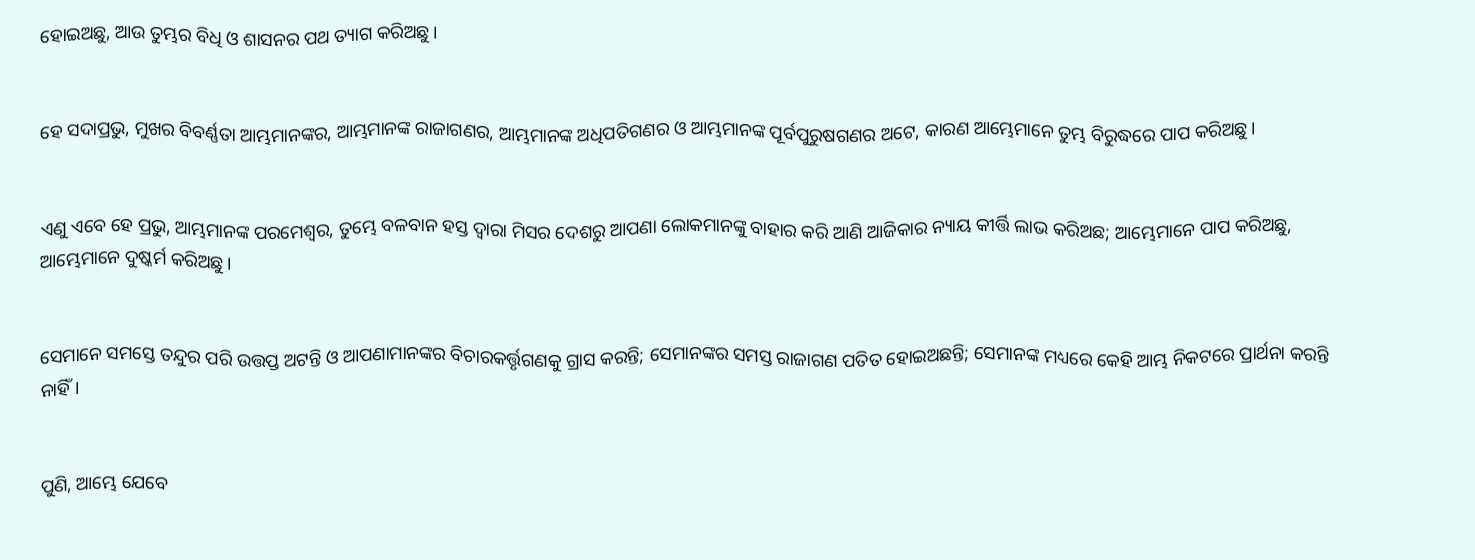ହୋଇଅଛୁ, ଆଉ ତୁମ୍ଭର ବିଧି ଓ ଶାସନର ପଥ ତ୍ୟାଗ କରିଅଛୁ।


ହେ ସଦାପ୍ରଭୁ, ମୁଖର ବିବର୍ଣ୍ଣତା ଆମ୍ଭମାନଙ୍କର, ଆମ୍ଭମାନଙ୍କ ରାଜାଗଣର, ଆମ୍ଭମାନଙ୍କ ଅଧିପତିଗଣର ଓ ଆମ୍ଭମାନଙ୍କ ପୂର୍ବପୁରୁଷଗଣର ଅଟେ, କାରଣ ଆମ୍ଭେମାନେ ତୁମ୍ଭ ବିରୁଦ୍ଧରେ ପାପ କରିଅଛୁ।


ଏଣୁ ଏବେ ହେ ପ୍ରଭୁ, ଆମ୍ଭମାନଙ୍କ ପରମେଶ୍ୱର, ତୁମ୍ଭେ ବଳବାନ ହସ୍ତ ଦ୍ୱାରା ମିସର ଦେଶରୁ ଆପଣା ଲୋକମାନଙ୍କୁ ବାହାର କରି ଆଣି ଆଜିକାର ନ୍ୟାୟ କୀର୍ତ୍ତି ଲାଭ କରିଅଛ; ଆମ୍ଭେମାନେ ପାପ କରିଅଛୁ, ଆମ୍ଭେମାନେ ଦୁଷ୍କର୍ମ କରିଅଛୁ।


ସେମାନେ ସମସ୍ତେ ତନ୍ଦୁର ପରି ଉତ୍ତପ୍ତ ଅଟନ୍ତି ଓ ଆପଣାମାନଙ୍କର ବିଚାରକର୍ତ୍ତୃଗଣକୁ ଗ୍ରାସ କରନ୍ତି; ସେମାନଙ୍କର ସମସ୍ତ ରାଜାଗଣ ପତିତ ହୋଇଅଛନ୍ତି; ସେମାନଙ୍କ ମଧ୍ୟରେ କେହି ଆମ୍ଭ ନିକଟରେ ପ୍ରାର୍ଥନା କରନ୍ତି ନାହିଁ।


ପୁଣି, ଆମ୍ଭେ ଯେବେ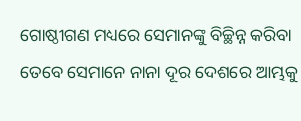ଗୋଷ୍ଠୀଗଣ ମଧ୍ୟରେ ସେମାନଙ୍କୁ ବିଚ୍ଛିନ୍ନ କରିବା ତେବେ ସେମାନେ ନାନା ଦୂର ଦେଶରେ ଆମ୍ଭକୁ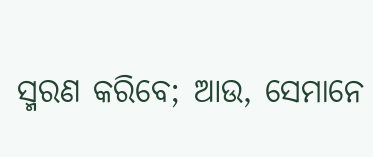ସ୍ମରଣ କରିବେ; ଆଉ, ସେମାନେ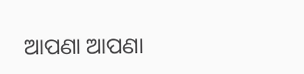ଆପଣା ଆପଣା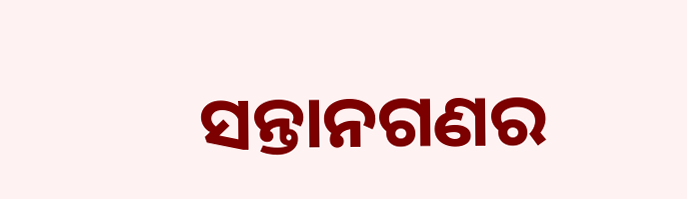ସନ୍ତାନଗଣର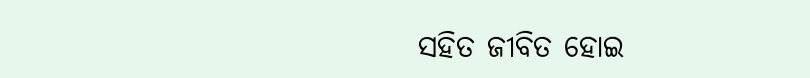ସହିତ ଜୀବିତ ହୋଇ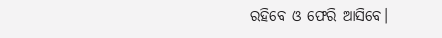ରହିବେ ଓ ଫେରି ଆସିବେ।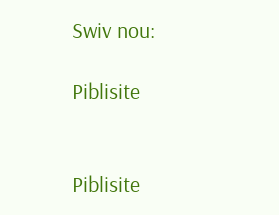Swiv nou:

Piblisite


Piblisite